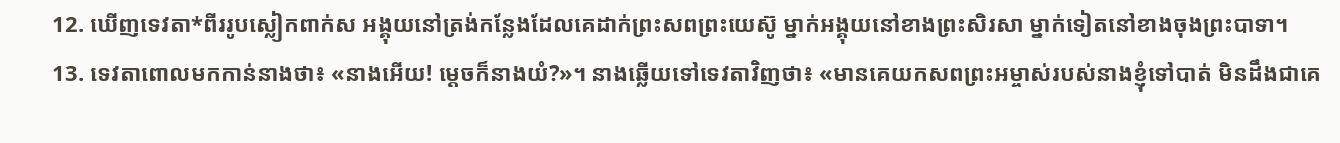12. ឃើញទេវតា*ពីររូបស្លៀកពាក់ស អង្គុយនៅត្រង់កន្លែងដែលគេដាក់ព្រះសពព្រះយេស៊ូ ម្នាក់អង្គុយនៅខាងព្រះសិរសា ម្នាក់ទៀតនៅខាងចុងព្រះបាទា។
13. ទេវតាពោលមកកាន់នាងថា៖ «នាងអើយ! ម្ដេចក៏នាងយំ?»។ នាងឆ្លើយទៅទេវតាវិញថា៖ «មានគេយកសពព្រះអម្ចាស់របស់នាងខ្ញុំទៅបាត់ មិនដឹងជាគេ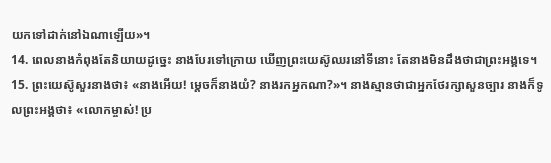យកទៅដាក់នៅឯណាឡើយ»។
14. ពេលនាងកំពុងតែនិយាយដូច្នេះ នាងបែរទៅក្រោយ ឃើញព្រះយេស៊ូឈរនៅទីនោះ តែនាងមិនដឹងថាជាព្រះអង្គទេ។
15. ព្រះយេស៊ូសួរនាងថា៖ «នាងអើយ! ម្ដេចក៏នាងយំ? នាងរកអ្នកណា?»។ នាងស្មានថាជាអ្នកថែរក្សាសួនច្បារ នាងក៏ទូលព្រះអង្គថា៖ «លោកម្ចាស់! ប្រ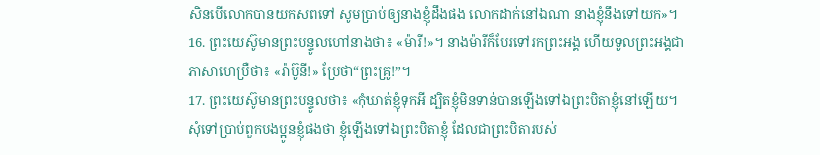សិនបើលោកបានយកសពទៅ សូមប្រាប់ឲ្យនាងខ្ញុំដឹងផង លោកដាក់នៅឯណា នាងខ្ញុំនឹងទៅយក»។
16. ព្រះយេស៊ូមានព្រះបន្ទូលហៅនាងថា៖ «ម៉ារី!»។ នាងម៉ារីក៏បែរទៅរកព្រះអង្គ ហើយទូលព្រះអង្គជាភាសាហេប្រឺថា៖ «រ៉ាប៊ូនី!» ប្រែថា“ព្រះគ្រូ!”។
17. ព្រះយេស៊ូមានព្រះបន្ទូលថា៖ «កុំឃាត់ខ្ញុំទុកអី ដ្បិតខ្ញុំមិនទាន់បានឡើងទៅឯព្រះបិតាខ្ញុំនៅឡើយ។ សុំទៅប្រាប់ពួកបងប្អូនខ្ញុំផងថា ខ្ញុំឡើងទៅឯព្រះបិតាខ្ញុំ ដែលជាព្រះបិតារបស់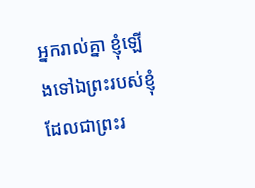អ្នករាល់គ្នា ខ្ញុំឡើងទៅឯព្រះរបស់ខ្ញុំដែលជាព្រះរ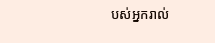បស់អ្នករាល់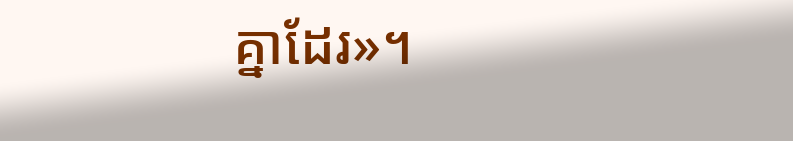គ្នាដែរ»។